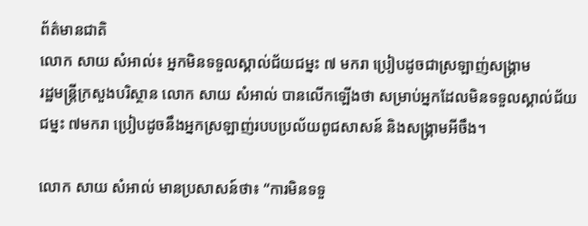ព័ត៌មានជាតិ
លោក សាយ សំអាល់៖ អ្នកមិនទទួលស្គាល់ជ័យជម្នះ ៧ មករា ប្រៀបដូចជាស្រឡាញ់សង្គ្រាម
រដ្ឋមន្រ្តីក្រសួងបរិស្ថាន លោក សាយ សំអាល់ បានលើកឡើងថា សម្រាប់អ្នកដែលមិនទទួលស្គាល់ជ័យជម្នះ ៧មករា ប្រៀបដូចនឹងអ្នកស្រឡាញ់របបប្រល័យពូជសាសន៍ និងសង្គ្រាមអីចឹង។

លោក សាយ សំអាល់ មានប្រសាសន៍ថា៖ “ការមិនទទួ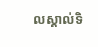លស្គាល់ទិ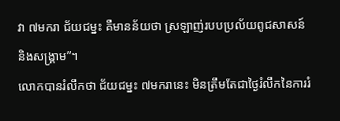វា ៧មករា ជ័យជម្នះ គឺមានន័យថា ស្រឡាញ់របបប្រល័យពូជសាសន៍ និងសង្គ្រាម”។
លោកបានរំលឹកថា ជ័យជម្នះ ៧មករានេះ មិនត្រឹមតែជាថ្ងៃរំលឹកនៃការរំ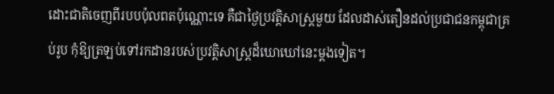ដោះជាតិចេញពីរបបប៉ុលពតប៉ុណ្ណោះទេ គឺជាថ្ងៃប្រវត្តិសាស្ត្រមួយ ដែលដាស់តឿនដល់ប្រជាជនកម្ពុជាគ្រប់រូប កុំឱ្យត្រឡប់ទៅរកដានរបស់ប្រវត្តិសាស្ត្រដ៏ឃោឃៅនេះម្តងទៀត។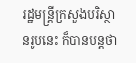រដ្ឋមន្ត្រីក្រសួងបរិស្ថានរូបនេះ ក៏បានបន្តថា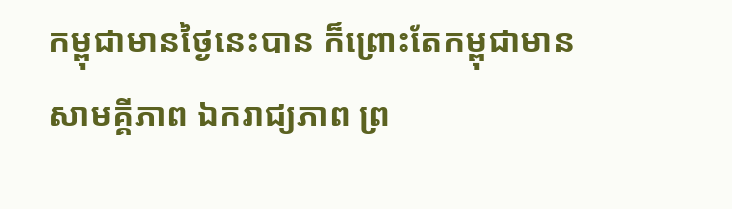កម្ពុជាមានថ្ងៃនេះបាន ក៏ព្រោះតែកម្ពុជាមានសាមគ្គីភាព ឯករាជ្យភាព ព្រ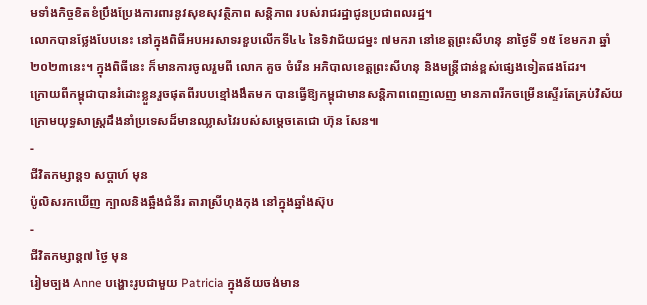មទាំងកិច្ចខិតខំប្រឹងប្រែងការពារនូវសុខសុវត្ថិភាព សន្តិភាព របស់រាជរដ្ឋាជូនប្រជាពលរដ្ឋ។
លោកបានថ្លែងបែបនេះ នៅក្នុងពិធីអបអរសាទរខួបលើកទី៤៤ នៃទិវាជ័យជម្នះ ៧មករា នៅខេត្តព្រះសីហនុ នាថ្ងៃទី ១៥ ខែមករា ឆ្នាំ២០២៣នេះ។ ក្នុងពិធីនេះ ក៏មានការចូលរួមពី លោក គួច ចំរើន អភិបាលខេត្តព្រះសីហនុ និងមន្ត្រីជាន់ខ្ពស់ផ្សេងទៀតផងដែរ។
ក្រោយពីកម្ពុជាបានរំដោះខ្លួនរួចផុតពីរបបខ្មៅងងឹតមក បានធ្វើឱ្យកម្ពុជាមានសន្តិភាពពេញលេញ មានភាពរីកចម្រើនស្ទើរតែគ្រប់វិស័យ ក្រោមយុទ្ធសាស្ត្រដឹងនាំប្រទេសដ៏មានឈ្លាសវៃរបស់សម្តេចតេជោ ហ៊ុន សែន៕
-
ជីវិតកម្សាន្ដ១ សប្តាហ៍ មុន
ប៉ូលិសរកឃើញ ក្បាលនិងឆ្អឹងជំនីរ តារាស្រីហុងកុង នៅក្នុងឆ្នាំងស៊ុប
-
ជីវិតកម្សាន្ដ៧ ថ្ងៃ មុន
រៀមច្បង Anne បង្ហោះរូបជាមួយ Patricia ក្នុងន័យចង់មាន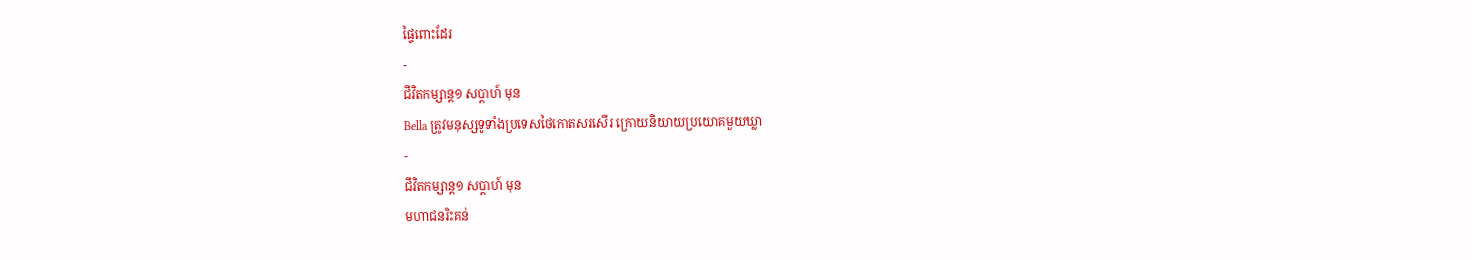ផ្ទៃពោះដែរ
-
ជីវិតកម្សាន្ដ១ សប្តាហ៍ មុន
Bella ត្រូវមនុស្សទូទាំងប្រទេសថៃកោតសរសើរ ក្រោយនិយាយប្រយោគមួយឃ្លា
-
ជីវិតកម្សាន្ដ១ សប្តាហ៍ មុន
មហាជនរិះគន់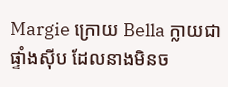Margie ក្រោយ Bella ក្លាយជាផ្ទាំងស៊ីប ដែលនាងមិនច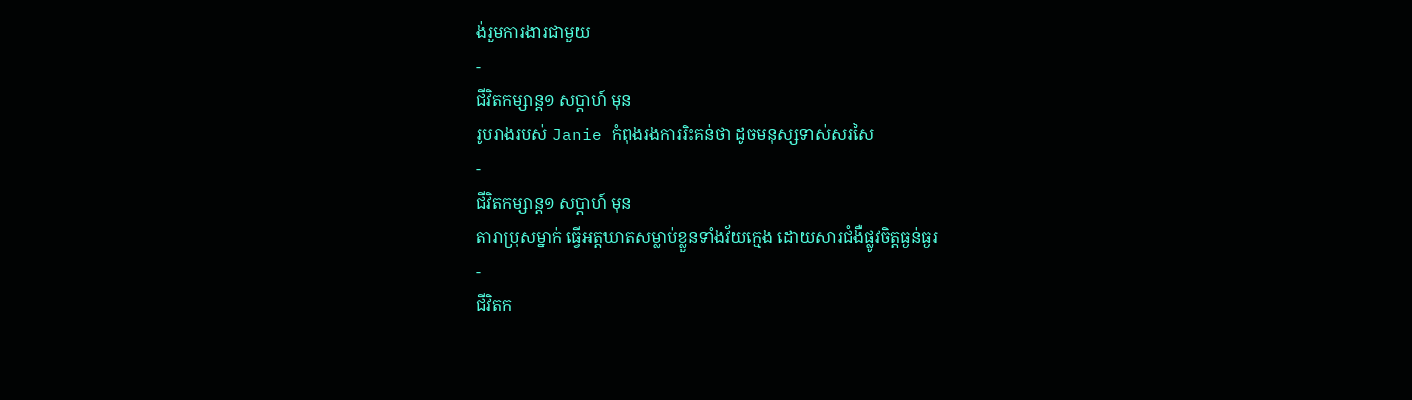ង់រួមការងារជាមួយ
-
ជីវិតកម្សាន្ដ១ សប្តាហ៍ មុន
រូបរាងរបស់ Janie កំពុងរងការរិះគន់ថា ដូចមនុស្សទាស់សរសៃ
-
ជីវិតកម្សាន្ដ១ សប្តាហ៍ មុន
តារាប្រុសម្នាក់ ធ្វើអត្តឃាតសម្លាប់ខ្លួនទាំងវ័យក្មេង ដោយសារជំងឺផ្លូវចិត្តធ្ងន់ធ្ងរ
-
ជីវិតក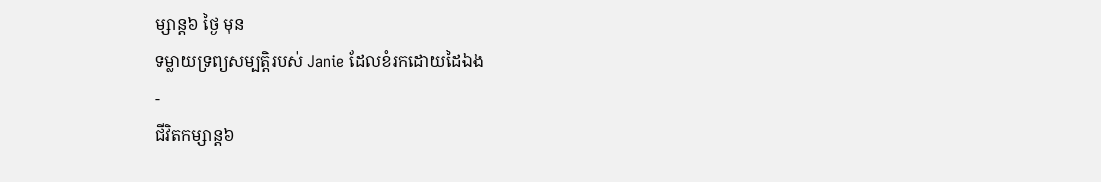ម្សាន្ដ៦ ថ្ងៃ មុន
ទម្លាយទ្រព្យសម្បត្តិរបស់ Janie ដែលខំរកដោយដៃឯង
-
ជីវិតកម្សាន្ដ៦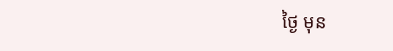ថ្ងៃ មុន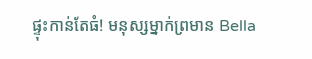ផ្ទុះកាន់តែធំ! មនុស្សម្នាក់ព្រមាន Bella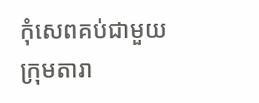កុំសេពគប់ជាមួយក្រុមតារា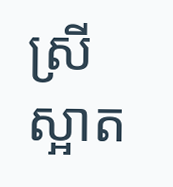ស្រីស្អាត